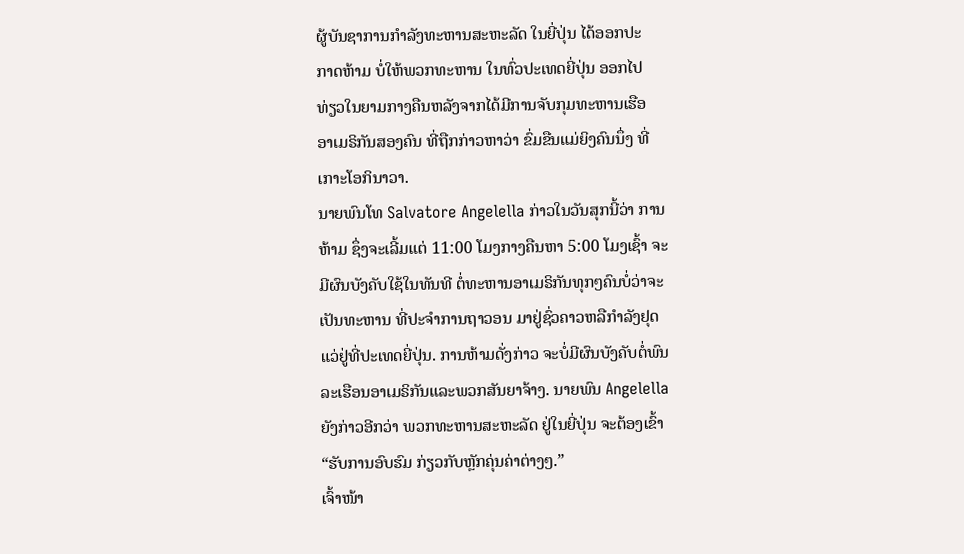ຜູ້ບັນຊາການກໍາລັງທະຫານສະຫະລັດ ໃນຍີ່ປຸ່ນ ໄດ້ອອກປະ
ກາດຫ້າມ ບໍ່ໃຫ້ພວກທະຫານ ໃນທົ່ວປະເທດຍີ່ປຸ່ນ ອອກໄປ
ທ່ຽວໃນຍາມກາງຄືນຫລັງຈາກໄດ້ມີການຈັບກຸມທະຫານເຮືອ
ອາເມຣິກັນສອງຄົນ ທີ່ຖືກກ່າວຫາວ່າ ຂົ່ມຂືນແມ່ຍິງຄົນນຶ່ງ ທີ່
ເກາະໂອກິນາວາ.
ນາຍພົນໂທ Salvatore Angelella ກ່າວໃນວັນສຸກນີ້ວ່າ ການ
ຫ້າມ ຊຶ່ງຈະເລີ້ມແຕ່ 11:00 ໂມງກາງຄືນຫາ 5:00 ໂມງເຊົ້າ ຈະ
ມີຜົນບັງຄັບໃຊ້ໃນທັນທີ ຕໍ່ທະຫານອາເມຣິກັນທຸກໆຄົນບໍ່ວ່າຈະ
ເປັນທະຫານ ທີ່ປະຈຳການຖາວອນ ມາຢູ່ຊົ່ວຄາວຫລືກໍາລັງຢຸດ
ແວ່ຢູ່ທີ່ປະເທດຍີ່ປຸ່ນ. ການຫ້າມດັ່ງກ່າວ ຈະບໍ່ມີຜົນບັງຄັບຕໍ່ພົນ
ລະເຮືອນອາເມຣິກັນແລະພວກສັນຍາຈ້າງ. ນາຍພົນ Angelella
ຍັງກ່າວອີກວ່າ ພວກທະຫານສະຫະລັດ ຢູ່ໃນຍີ່ປຸ່ນ ຈະຕ້ອງເຂົ້າ
“ຮັບການອົບຮົມ ກ່ຽວກັບຫຼັກຄຸ່ນຄ່າຕ່າງໆ.”
ເຈົ້າໜ້າ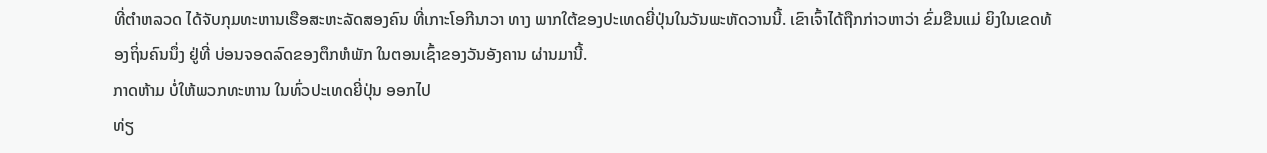ທີ່ຕໍາຫລວດ ໄດ້ຈັບກຸມທະຫານເຮືອສະຫະລັດສອງຄົນ ທີ່ເກາະໂອກີນາວາ ທາງ ພາກໃຕ້ຂອງປະເທດຍີ່ປຸ່ນໃນວັນພະຫັດວານນີ້. ເຂົາເຈົ້າໄດ້ຖືກກ່າວຫາວ່າ ຂົ່ມຂືນແມ່ ຍິງໃນເຂດທ້ອງຖິ່ນຄົນນຶ່ງ ຢູ່ທີ່ ບ່ອນຈອດລົດຂອງຕຶກຫໍພັກ ໃນຕອນເຊົ້າຂອງວັນອັງຄານ ຜ່ານມານີ້.
ກາດຫ້າມ ບໍ່ໃຫ້ພວກທະຫານ ໃນທົ່ວປະເທດຍີ່ປຸ່ນ ອອກໄປ
ທ່ຽ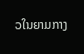ວໃນຍາມກາງ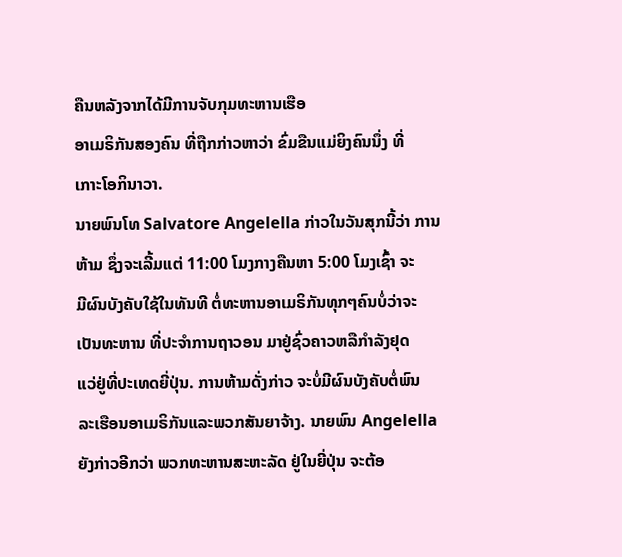ຄືນຫລັງຈາກໄດ້ມີການຈັບກຸມທະຫານເຮືອ
ອາເມຣິກັນສອງຄົນ ທີ່ຖືກກ່າວຫາວ່າ ຂົ່ມຂືນແມ່ຍິງຄົນນຶ່ງ ທີ່
ເກາະໂອກິນາວາ.
ນາຍພົນໂທ Salvatore Angelella ກ່າວໃນວັນສຸກນີ້ວ່າ ການ
ຫ້າມ ຊຶ່ງຈະເລີ້ມແຕ່ 11:00 ໂມງກາງຄືນຫາ 5:00 ໂມງເຊົ້າ ຈະ
ມີຜົນບັງຄັບໃຊ້ໃນທັນທີ ຕໍ່ທະຫານອາເມຣິກັນທຸກໆຄົນບໍ່ວ່າຈະ
ເປັນທະຫານ ທີ່ປະຈຳການຖາວອນ ມາຢູ່ຊົ່ວຄາວຫລືກໍາລັງຢຸດ
ແວ່ຢູ່ທີ່ປະເທດຍີ່ປຸ່ນ. ການຫ້າມດັ່ງກ່າວ ຈະບໍ່ມີຜົນບັງຄັບຕໍ່ພົນ
ລະເຮືອນອາເມຣິກັນແລະພວກສັນຍາຈ້າງ. ນາຍພົນ Angelella
ຍັງກ່າວອີກວ່າ ພວກທະຫານສະຫະລັດ ຢູ່ໃນຍີ່ປຸ່ນ ຈະຕ້ອ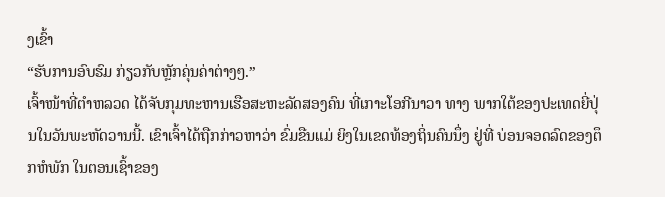ງເຂົ້າ
“ຮັບການອົບຮົມ ກ່ຽວກັບຫຼັກຄຸ່ນຄ່າຕ່າງໆ.”
ເຈົ້າໜ້າທີ່ຕໍາຫລວດ ໄດ້ຈັບກຸມທະຫານເຮືອສະຫະລັດສອງຄົນ ທີ່ເກາະໂອກີນາວາ ທາງ ພາກໃຕ້ຂອງປະເທດຍີ່ປຸ່ນໃນວັນພະຫັດວານນີ້. ເຂົາເຈົ້າໄດ້ຖືກກ່າວຫາວ່າ ຂົ່ມຂືນແມ່ ຍິງໃນເຂດທ້ອງຖິ່ນຄົນນຶ່ງ ຢູ່ທີ່ ບ່ອນຈອດລົດຂອງຕຶກຫໍພັກ ໃນຕອນເຊົ້າຂອງ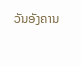ວັນອັງຄານ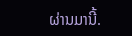ຜ່ານມານີ້.